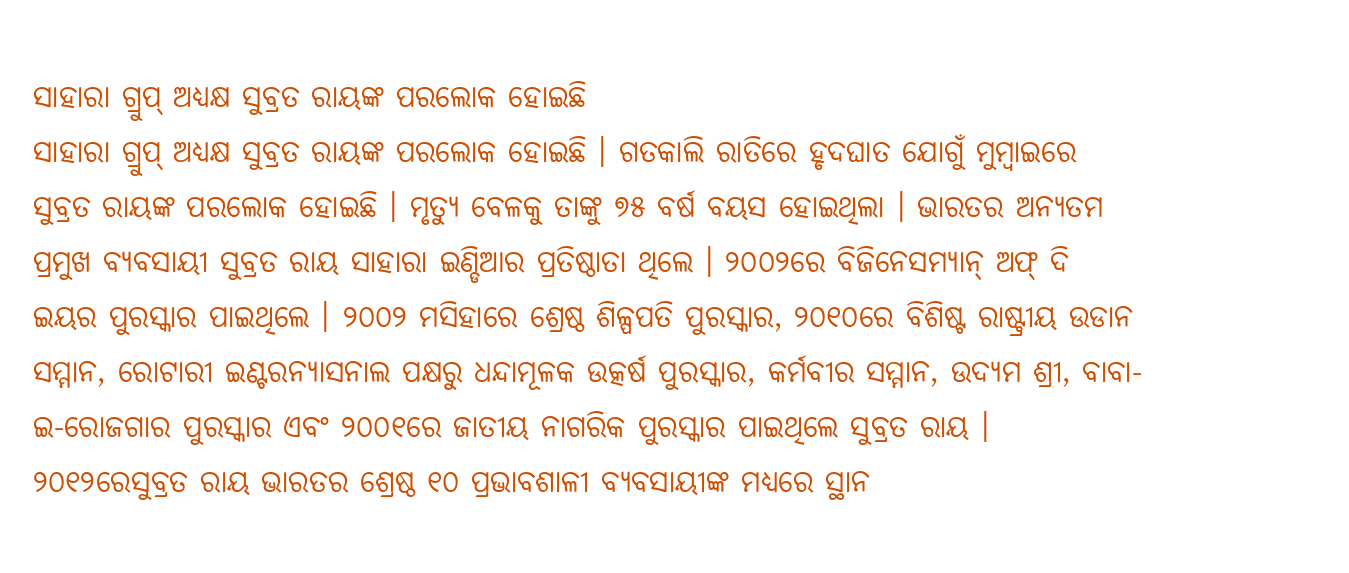ସାହାରା ଗ୍ରୁପ୍ ଅଧ୍ୟକ୍ଷ ସୁବ୍ରତ ରାୟଙ୍କ ପରଲୋକ ହୋଇଛି
ସାହାରା ଗ୍ରୁପ୍ ଅଧ୍ୟକ୍ଷ ସୁବ୍ରତ ରାୟଙ୍କ ପରଲୋକ ହୋଇଛି । ଗତକାଲି ରାତିରେ ହୃଦଘାତ ଯୋଗୁଁ ମୁମ୍ବାଇରେ ସୁବ୍ରତ ରାୟଙ୍କ ପରଲୋକ ହୋଇଛି । ମୃତ୍ୟୁ ବେଳକୁ ତାଙ୍କୁ ୭୫ ବର୍ଷ ବୟସ ହୋଇଥିଲା । ଭାରତର ଅନ୍ୟତମ ପ୍ରମୁଖ ବ୍ୟବସାୟୀ ସୁବ୍ରତ ରାୟ ସାହାରା ଇଣ୍ଡିଆର ପ୍ରତିଷ୍ଠାତା ଥିଲେ । ୨୦୦୨ରେ ବିଜିନେସମ୍ୟାନ୍ ଅଫ୍ ଦି ଇୟର ପୁରସ୍କାର ପାଇଥିଲେ । ୨୦୦୨ ମସିହାରେ ଶ୍ରେଷ୍ଠ ଶିଳ୍ପପତି ପୁରସ୍କାର, ୨୦୧୦ରେ ବିଶିଷ୍ଟ ରାଷ୍ଟ୍ରୀୟ ଉଡାନ ସମ୍ମାନ, ରୋଟାରୀ ଇଣ୍ଟରନ୍ୟାସନାଲ ପକ୍ଷରୁ ଧନ୍ଦାମୂଳକ ଉତ୍କର୍ଷ ପୁରସ୍କାର, କର୍ମବୀର ସମ୍ମାନ, ଉଦ୍ୟମ ଶ୍ରୀ, ବାବା-ଇ-ରୋଜଗାର ପୁରସ୍କାର ଏବଂ ୨୦୦୧ରେ ଜାତୀୟ ନାଗରିକ ପୁରସ୍କାର ପାଇଥିଲେ ସୁବ୍ରତ ରାୟ ।
୨୦୧୨ରେସୁବ୍ରତ ରାୟ ଭାରତର ଶ୍ରେଷ୍ଠ ୧୦ ପ୍ରଭାବଶାଳୀ ବ୍ୟବସାୟୀଙ୍କ ମଧ୍ୟରେ ସ୍ଥାନ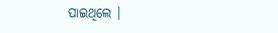ପାଇଥିଲେ ।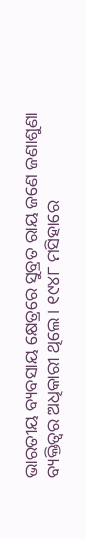ଭାରତୀୟ ବ୍ୟବସାୟ କ୍ଷେତ୍ରରେ ସୁବ୍ରତ ରାୟ ଜଣେ ଜଣାଶୁଣା ବ୍ୟକ୍ତିତ୍ବର ଅଧିକାରୀ ଥିଲେ । ୧୯୪୮ ମସିହାରେ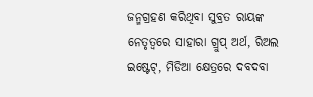ଜନ୍ମଗ୍ରହଣ କରିଥିବା ସୁବ୍ରତ ରାୟଙ୍କ ନେତୃତ୍ବରେ ସାହାରା ଗ୍ରୁପ୍ ଅର୍ଥ, ରିଅଲ ଇଷ୍ଟେଟ୍, ମିଡିଆ କ୍ଷେତ୍ରରେ ଦବଦବା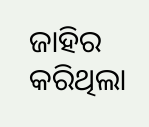ଜାହିର କରିଥିଲା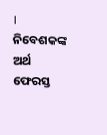। ନିବେଶକଙ୍କ ଅର୍ଥ ଫେରସ୍ତ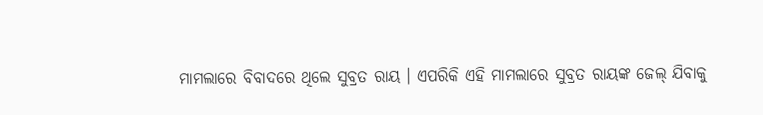ମାମଲାରେ ବିବାଦରେ ଥିଲେ ସୁବ୍ରତ ରାୟ । ଏପରିକି ଏହି ମାମଲାରେ ସୁବ୍ରତ ରାୟଙ୍କ ଜେଲ୍ ଯିବାକୁ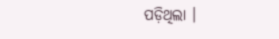ପଡ଼ିଥିଲା ।